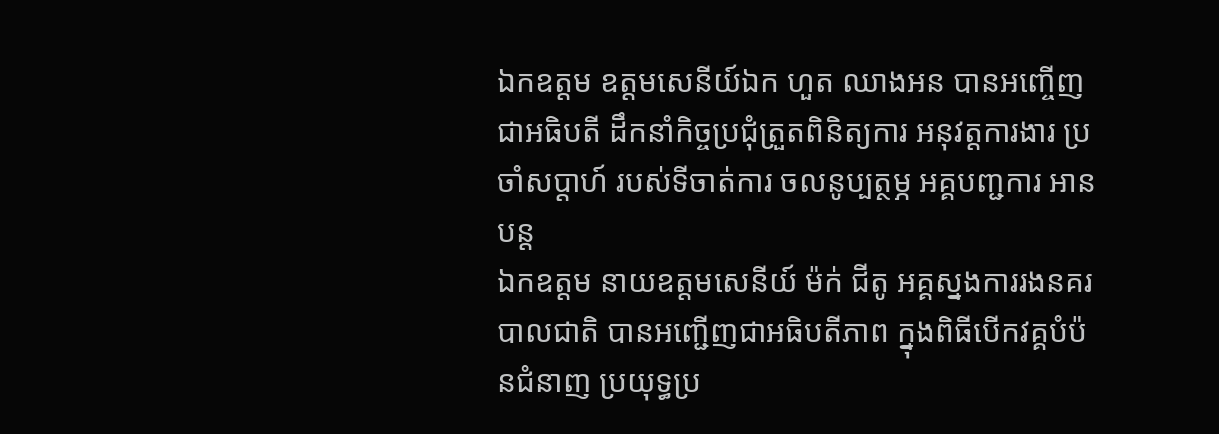ឯកឧត្តម ឧត្ដមសេនីយ៍ឯក ហួត ឈាងអន បានអញ្ចើញជាអធិបតី ដឹកនាំកិច្ចប្រជុំត្រួតពិនិត្យការ អនុវត្តការងារ ប្រចាំសប្ដាហ៍ របស់ទីចាត់ការ ចលនូប្បត្ថម្ភ អគ្គបញ្ជការ អានបន្ត
ឯកឧត្ដម នាយឧត្ដមសេនីយ៍ ម៉ក់ ជីតូ អគ្គស្នងការរងនគរបាលជាតិ បានអញ្ជើញជាអធិបតីភាព ក្នុងពិធីបើកវគ្គបំប៉នជំនាញ ប្រយុទ្ធប្រ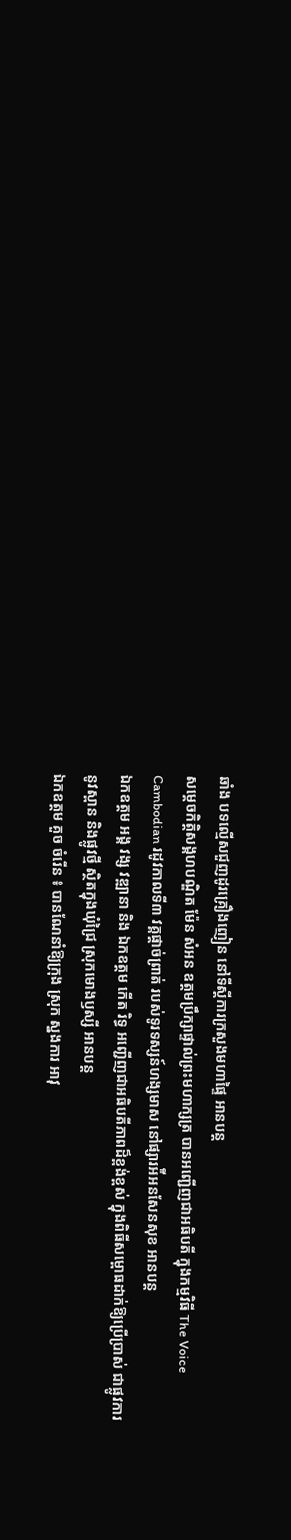ឆាំង បទល្មើសជួញដូរគ្រឿងញៀន នៅទីស្តីការក្រសួងមហាផ្ទៃ អានបន្ត
សម្តេចកិត្តិសង្គហបណ្ឌិត ម៉ែន សំអន ឧត្តមប្រឹក្សាផ្ទាល់ព្រះមហាក្សត្រ បានអញ្ជើញជាអធិបតី ក្នុងកម្មវិធី The Voice Cambodian រដូវកាលទី៣ វគ្គផ្តាច់ព្រាត់ របស់ទូរទស្សន៍ហង្សមាស នៅផ្សារអ៉ីអនសែនសុខ អានបន្ត
ឯកឧត្តម អង្គ វង្ស វឌ្ឍានា និង ឯកឧត្តម កើត រិទ្ធ អញ្ជើញជាអធិបតីភាពដ៏ខ្ពង់ខ្ពស់ ក្នុងពិធីសម្ពោធដាក់ឱ្យប្រើប្រាស់ ជាផ្លូវការនូវស្ពាន និងផ្លូវថ្មី ស្ថិតក្នុងឃុំជ្រៃ ស្រុកមោងឫស្សី អានបន្ត
ឯកឧត្តម គួច ចំរើន ៖ បានណែនាំឱ្យក្រុង ស្រុក ស្នងការ អាវុ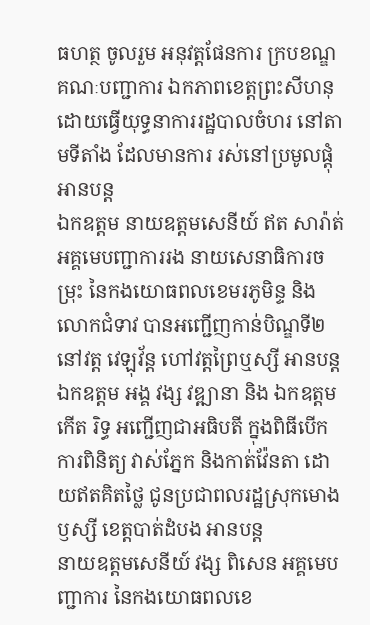ធហត្ថ ចូលរួម អនុវត្តផែនការ ក្របខណ្ឌគណៈបញ្ជាការ ឯកភាពខេត្តព្រះសីហនុ ដោយធ្វើយុទ្ធនាការរដ្ឋបាលចំហរ នៅតាមទីតាំង ដែលមានការ រស់នៅប្រមូលផ្តុំ អានបន្ត
ឯកឧត្តម នាយឧត្តមសេនីយ៍ ឥត សារ៉ាត់ អគ្គមេបញ្ជាការរង នាយសេនាធិការចម្រុះ នៃកងយោធពលខេមរភូមិន្ទ និងលោកជំទាវ បានអញ្ជើញកាន់បិណ្ឌទី២ នៅវត្ត វេឡុវ័ន្ត ហៅវត្តព្រៃឬស្សី អានបន្ត
ឯកឧត្តម អង្គ វង្ស វឌ្ឍានា និង ឯកឧត្តម កើត រិទ្ធ អញ្ជើញជាអធិបតី ក្នុងពិធីបើកការពិនិត្យ វាស់ភ្នែក និងកាត់វ៉ែនតា ដោយឥតគិតថ្លៃ ជូនប្រជាពលរដ្ឋស្រុកមោងឫស្សី ខេត្តបាត់ដំបង អានបន្ត
នាយឧត្តមសេនីយ៍ វង្ស ពិសេន អគ្គមេបញ្ជាការ នៃកងយោធពលខេ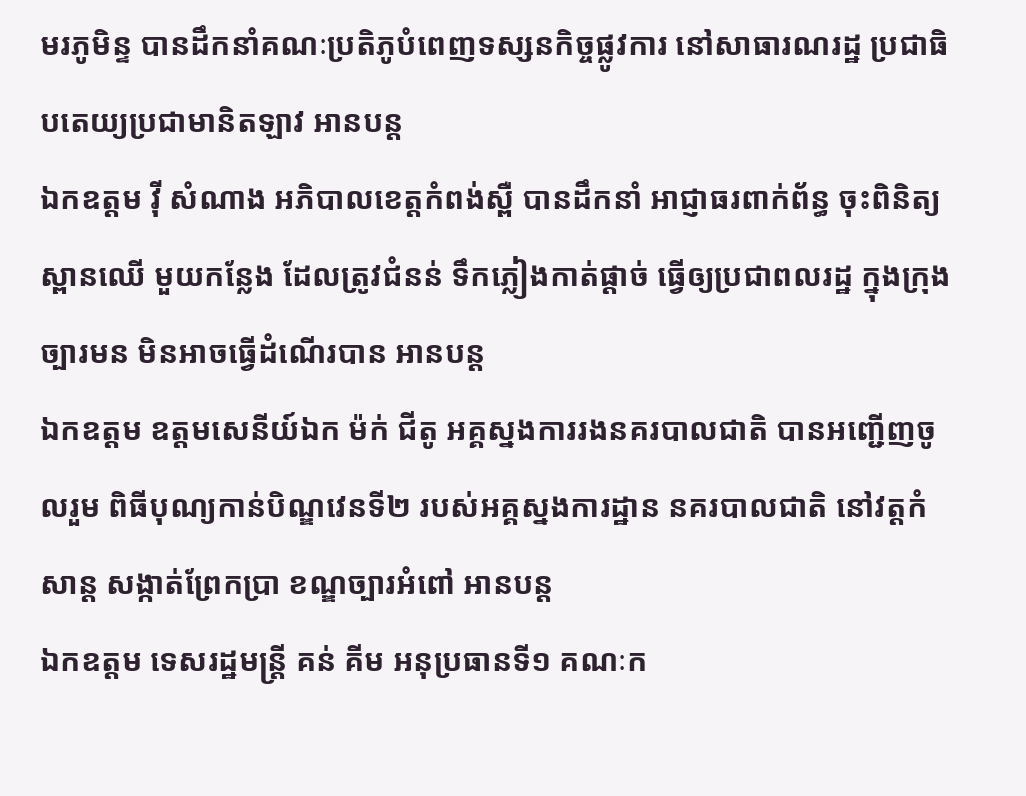មរភូមិន្ទ បានដឹកនាំគណៈប្រតិភូបំពេញទស្សនកិច្ចផ្លូវការ នៅសាធារណរដ្ឋ ប្រជាធិបតេយ្យប្រជាមានិតឡាវ អានបន្ត
ឯកឧត្តម វ៉ី សំណាង អភិបាលខេត្តកំពង់ស្ពឺ បានដឹកនាំ អាជ្ញាធរពាក់ព័ន្ធ ចុះពិនិត្យស្ពានឈើ មួយកន្លែង ដែលត្រូវជំនន់ ទឹកភ្លៀងកាត់ផ្ដាច់ ធ្វើឲ្យប្រជាពលរដ្ឋ ក្នុងក្រុងច្បារមន មិនអាចធ្វើដំណើរបាន អានបន្ត
ឯកឧត្តម ឧត្តមសេនីយ៍ឯក ម៉ក់ ជីតូ អគ្គស្នងការរងនគរបាលជាតិ បានអញ្ជេីញចូលរួម ពិធីបុណ្យកាន់បិណ្ឌវេនទី២ របស់អគ្គស្នងការដ្ឋាន នគរបាលជាតិ នៅវត្តកំសាន្ត សង្កាត់ព្រែកប្រា ខណ្ឌច្បារអំពៅ អានបន្ត
ឯកឧត្តម ទេសរដ្ឋមន្រ្តី គន់ គីម អនុប្រធានទី១ គណៈក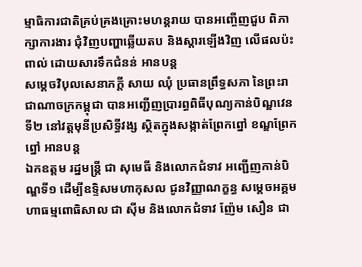ម្មាធិការជាតិគ្រប់គ្រងគ្រោះមហន្តរាយ បានអញ្ចើញជួប ពិភាក្សាការងារ ជុំវិញបញ្ហាឆ្លើយតប និងស្តារឡើងវិញ លើផលប៉ះពាល់ ដោយសារទឹកជំនន់ អានបន្ត
សម្តេចវិបុលសេនាភក្តី សាយ ឈុំ ប្រធានព្រឹទ្ធសភា នៃព្រះរាជាណាចក្រកម្ពុជា បានអញ្ជើញប្រារព្ធពិធីបុណ្យកាន់បិណ្ឌវេនទី២ នៅវត្តមុនីប្រសិទ្ធីវង្ស ស្ថិតក្នុងសង្កាត់ព្រែកព្នៅ ខណ្ឌព្រែកព្នៅ អានបន្ត
ឯកឧត្តម រដ្នមន្ត្រី ជា សុមេធី និងលោកជំទាវ អញ្ជើញកាន់បិណ្ឌទី១ ដើម្បីឧទ្ទិសមហាកុសល ជូនវិញ្ញាណក្ខន្ធ សម្តេចអគ្គមហាធម្មពោធិសាល ជា ស៊ីម និងលោកជំទាវ ញ៉ែម សឿន ជា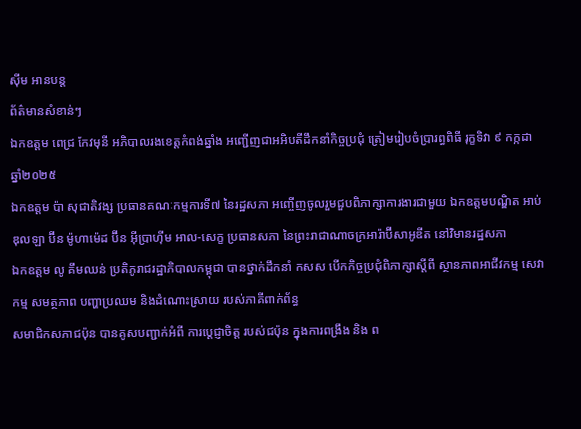ស៊ីម អានបន្ត
ព័ត៌មានសំខាន់ៗ
ឯកឧត្តម ពេជ្រ កែវមុនី អភិបាលរងខេត្ដកំពង់ឆ្នាំង អញ្ជើញជាអអិបតីដឹកនាំកិច្ចប្រជុំ ត្រៀមរៀបចំប្រារព្ធពិធី រុក្ខទិវា ៩ កក្កដា ឆ្នាំ២០២៥
ឯកឧត្តម ប៉ា សុជាតិវង្ស ប្រធានគណៈកម្មការទី៧ នៃរដ្ឋសភា អញ្ចើញចូលរួមជួបពិភាក្សាការងារជាមួយ ឯកឧត្តមបណ្ឌិត អាប់ឌុលឡា ប៊ីន ម៉ូហាម៉េដ ប៊ីន អ៊ីប្រាហ៊ីម អាល-សេក្ខ ប្រធានសភា នៃព្រះរាជាណាចក្រអារ៉ាប៊ីសាអូឌីត នៅវិមានរដ្ឋសភា
ឯកឧត្តម លូ គឹមឈន់ ប្រតិភូរាជរដ្ឋាភិបាលកម្ពុជា បានថ្នាក់ដឹកនាំ កសស បើកកិច្ចប្រជុំពិភាក្សាស្តីពី ស្ថានភាពអាជីវកម្ម សេវាកម្ម សមត្ថភាព បញ្ហាប្រឈម និងដំណោះស្រាយ របស់ភាគីពាក់ព័ន្ធ
សមាជិកសភាជប៉ុន បានគូសបញ្ជាក់អំពី ការប្ដេជ្ញាចិត្ត របស់ជប៉ុន ក្នុងការពង្រឹង និង ព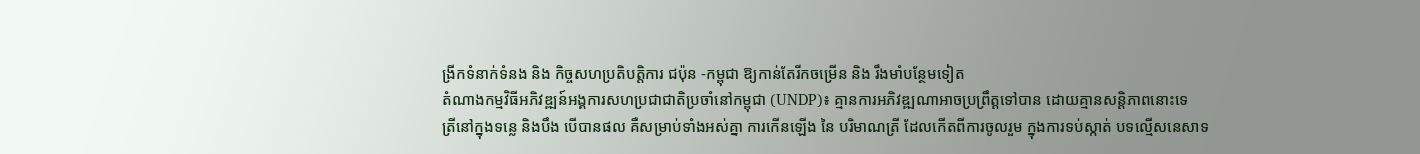ង្រីកទំនាក់ទំនង និង កិច្ចសហប្រតិបត្តិការ ជប៉ុន -កម្ពុជា ឱ្យកាន់តែរីកចម្រេីន និង រឹងមាំបន្ថែមទៀត
តំណាងកម្មវិធីអភិវឌ្ឍន៍អង្គការសហប្រជាជាតិប្រចាំនៅកម្ពុជា (UNDP)៖ គ្មានការអភិវឌ្ឍណាអាចប្រព្រឹត្តទៅបាន ដោយគ្មានសន្តិភាពនោះទេ
ត្រីនៅក្នុងទន្លេ និងបឹង បើបានផល គឺសម្រាប់ទាំងអស់គ្នា ការកើនឡើង នៃ បរិមាណត្រី ដែលកើតពីការចូលរួម ក្នុងការទប់ស្កាត់ បទល្មើសនេសាទ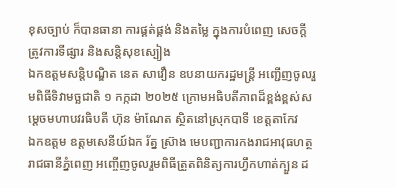ខុសច្បាប់ ក៏បានធានា ការផ្គត់ផ្គង់ និងតម្លៃ ក្នុងការបំពេញ សេចក្តីត្រូវការទីផ្សារ និងសន្តិសុខស្បៀង
ឯកឧត្តមសន្តិបណ្ឌិត នេត សាវឿន ឧបនាយករដ្ឋមន្រ្តី អញ្ជើញចូលរួមពិធីទិវាមច្ឆជាតិ ១ កក្កដា ២០២៥ ក្រោមអធិបតីភាពដ៏ខ្ពង់ខ្ពស់សម្តេចមហាបវរធិបតី ហ៊ុន ម៉ាណែត ស្ថិតនៅស្រុកបាទី ខេត្តតាកែវ
ឯកឧត្តម ឧត្តមសេនីយ៍ឯក រ័ត្ន ស៊្រាង មេបញ្ជាការកងរាជអាវុធហត្ថរាជធានីភ្នំពេញ អញ្ចើញចូលរួមពិធីត្រួតពិនិត្យការហ្វឹកហាត់ក្បួន ដ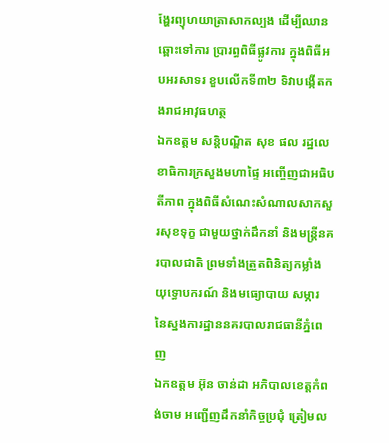ង្ហែរព្យុហយាត្រាសាកល្បង ដើម្បីឈានឆ្ពោះទៅការ ប្រារព្ធពិធីផ្លូវការ ក្នុងពិធីអបអរសាទរ ខួបលើកទី៣២ ទិវាបង្កើតកងរាជអាវុធហត្ថ
ឯកឧត្តម សន្តិបណ្ឌិត សុខ ផល រដ្ឋលេខាធិការក្រសួងមហាផ្ទៃ អញ្ចើញជាអធិបតីភាព ក្នុងពិធីសំណេះសំណាលសាកសួរសុខទុក្ខ ជាមួយថ្នាក់ដឹកនាំ និងមន្រ្តីនគរបាលជាតិ ព្រមទាំងត្រួតពិនិត្យកម្លាំង យុទ្ធោបករណ៍ និងមធ្យោបាយ សម្ភារ នៃស្នងការដ្ឋាននគរបាលរាជធានីភ្នំពេញ
ឯកឧត្តម អ៊ុន ចាន់ដា អភិបាលខេត្តកំពង់ចាម អញ្ជើញដឹកនាំកិច្ចប្រជុំ ត្រៀមល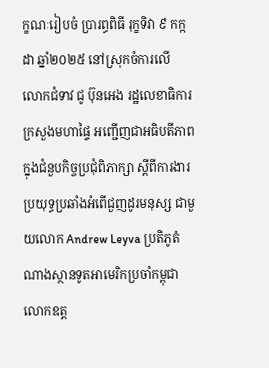ក្ខណៈរៀបចំ ប្រារព្ធពិធី រុក្ខទិវា ៩ កក្កដា ឆ្នាំ២០២៥ នៅស្រុកចំការលើ
លោកជំទាវ ជូ ប៊ុនអេង រដ្ឋលេខាធិការក្រសួងមហាផ្ទៃ អញ្ជើញជាអធិបតីភាព ក្នុងជំនួបកិច្ចប្រជុំពិភាក្សា ស្តីពីការងារប្រយុទ្ធប្រឆាំងអំពើជួញដូរមនុស្ស ជាមួយលោក Andrew Leyva ប្រតិភូតំណាងស្ថានទូតអាមេរិកប្រចាំកម្ពុជា
លោកឧត្ត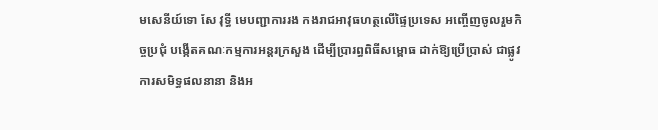មសេនីយ៍ទោ សែ វុទ្ធី មេបញ្ជាការរង កងរាជអាវុធហត្ថលើផ្ទៃប្រទេស អញ្ចើញចូលរួមកិច្ចប្រជុំ បង្កើតគណៈកម្មការអន្តរក្រសួង ដើម្បីប្រារព្ធពិធីសម្ពោធ ដាក់ឱ្យប្រើប្រាស់ ជាផ្លូវការសមិទ្ធផលនានា និងអ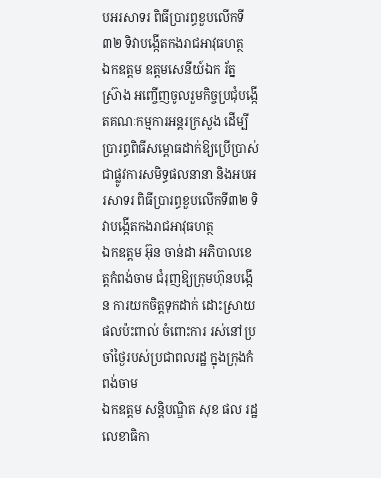បអរសាទរ ពិធីប្រារព្ធខួបលើកទី៣២ ទិវាបង្កើតកងរាជអាវុធហត្ថ
ឯកឧត្តម ឧត្តមសេនីយ៍ឯក រ័ត្ន ស្រ៊ាង អញ្ចើញចូលរួមកិច្ចប្រជុំបង្កើតគណៈកម្មការអន្តរក្រសួង ដើម្បីប្រារព្ធពិធីសម្ពោធដាក់ឱ្យប្រើប្រាស់ ជាផ្លូវការសមិទ្ធផលនានា និងអបអរសាទរ ពិធីប្រារព្ធខួបលើកទី៣២ ទិវាបង្កើតកងរាជអាវុធហត្ថ
ឯកឧត្ដម អ៊ុន ចាន់ដា អភិបាលខេត្តកំពង់ចាម ជំរុញឱ្យក្រុមហ៊ុនបង្កេីន ការយកចិត្តទុកដាក់ ដោះស្រាយផលប៉ះពាល់ ចំពោះការ រស់នៅប្រចាំថ្ងៃរបស់ប្រជាពលរដ្ឋ ក្នុងក្រុងកំពង់ចាម
ឯកឧត្តម សន្តិបណ្ឌិត សុខ ផល រដ្ឋលេខាធិកា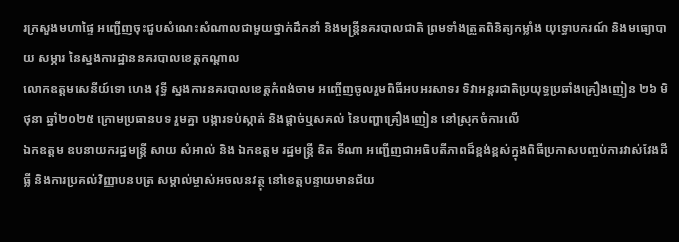រក្រសួងមហាផ្ទៃ អញ្ជើញចុះជួបសំណេះសំណាលជាមួយថ្នាក់ដឹកនាំ និងមន្រ្តីនគរបាលជាតិ ព្រមទាំងត្រួតពិនិត្យកម្លាំង យុទ្ធោបករណ៍ និងមធ្យោបាយ សម្ភារ នៃស្នងការដ្ឋាននគរបាលខេត្តកណ្តាល
លោកឧត្តមសេនីយ៍ទោ ហេង វុទ្ធី ស្នងការនគរបាលខេត្តកំពង់ចាម អញ្ចើញចូលរួមពិធីអបអរសាទរ ទិវាអន្តរជាតិប្រយុទ្ធប្រឆាំងគ្រឿងញៀន ២៦ មិថុនា ឆ្នាំ២០២៥ ក្រោមប្រធានបទ រួមគ្នា បង្ការទប់ស្កាត់ និងផ្ដាច់ឬសគល់ នៃបញ្ហាគ្រឿងញៀន នៅស្រុកចំការលេី
ឯកឧត្តម ឧបនាយករដ្ឋមន្រ្តី សាយ សំអាល់ និង ឯកឧត្តម រដ្ឋមន្រ្តី ឌិត ទីណា អញ្ជេីញជាអធិបតីភាពដ៏ខ្ពង់ខ្ពស់ក្នុងពិធីប្រកាសបញ្ចប់ការវាស់វែងដីធ្លី និងការប្រគល់វិញ្ញាបនបត្រ សម្គាល់ម្ចាស់អចលនវត្ថុ នៅខេត្តបន្ទាយមានជ័យ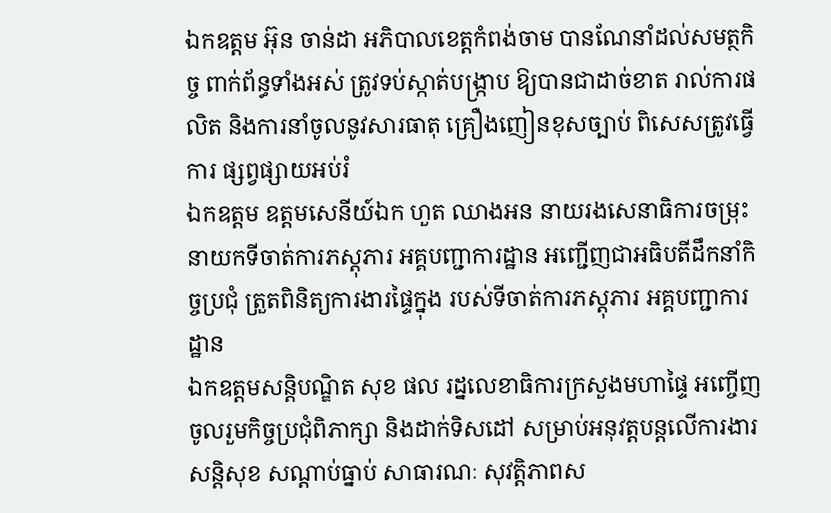ឯកឧត្តម អ៊ុន ចាន់ដា អភិបាលខេត្តកំពង់ចាម បានណែនាំដល់សមត្ថកិច្ច ពាក់ព័ន្ធទាំងអស់ ត្រូវទប់ស្កាត់បង្ក្រាប ឱ្យបានជាដាច់ខាត រាល់ការផលិត និងការនាំចូលនូវសារធាតុ គ្រឿងញៀនខុសច្បាប់ ពិសេសត្រូវធ្វើការ ផ្សព្វផ្សាយអប់រំ
ឯកឧត្តម ឧត្ដមសេនីយ៍ឯក ហួត ឈាងអន នាយរងសេនាធិការចម្រុះ នាយកទីចាត់ការភស្តុភារ អគ្គបញ្ជាការដ្ឋាន អញ្ជើញជាអធិបតីដឹកនាំកិច្ចប្រជុំ ត្រួតពិនិត្យការងារផ្ទៃក្នុង របស់ទីចាត់ការភស្តុភារ អគ្គបញ្ជាការដ្ឋាន
ឯកឧត្ដមសន្តិបណ្ឌិត សុខ ផល រដ្នលេខាធិការក្រសួងមហាផ្ទៃ អញ្ចើញចូលរួមកិច្ចប្រជុំពិភាក្សា និងដាក់ទិសដៅ សម្រាប់អនុវត្តបន្តលើការងារ សន្តិសុខ សណ្តាប់ធ្នាប់ សាធារណៈ សុវត្តិភាពស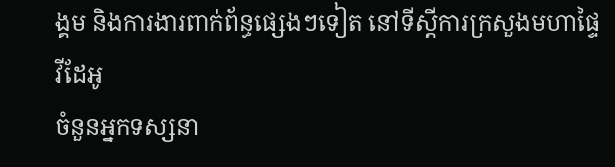ង្គម និងការងារពាក់ព័ន្ធផ្សេងៗទៀត នៅទីស្តីការក្រសួងមហាផ្ទៃ
វីដែអូ
ចំនួនអ្នកទស្សនា